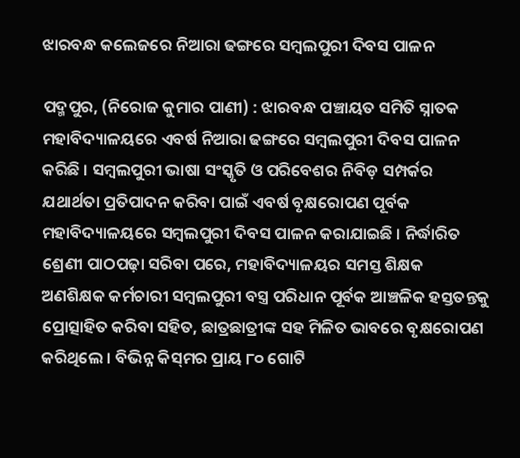ଝାରବନ୍ଧ କଲେଜରେ ନିଆରା ଢଙ୍ଗରେ ସମ୍ବଲପୁରୀ ଦିବସ ପାଳନ

ପଦ୍ମପୁର, (ନିରୋଜ କୁମାର ପାଣୀ) : ଝାରବନ୍ଧ ପଞ୍ଚାୟତ ସମିତି ସ୍ନାତକ ମହାବିଦ୍ୟାଳୟରେ ଏବର୍ଷ ନିଆରା ଢଙ୍ଗରେ ସମ୍ବଲପୁରୀ ଦିବସ ପାଳନ କରିଛି । ସମ୍ବଲପୁରୀ ଭାଷା ସଂସ୍କୃତି ଓ ପରିବେଶର ନିବିଡ଼ ସମ୍ପର୍କର ଯଥାର୍ଥତା ପ୍ରତିପାଦନ କରିବା ପାଇଁ ଏବର୍ଷ ବୃକ୍ଷରୋପଣ ପୂର୍ବକ ମହାବିଦ୍ୟାଳୟରେ ସମ୍ବଲପୁରୀ ଦିବସ ପାଳନ କରାଯାଇଛି । ନିର୍ଦ୍ଧାରିତ ଶ୍ରେଣୀ ପାଠପଢ଼ା ସରିବା ପରେ, ମହାବିଦ୍ୟାଳୟର ସମସ୍ତ ଶିକ୍ଷକ ଅଣଶିକ୍ଷକ କର୍ମଚାରୀ ସମ୍ବଲପୁରୀ ବସ୍ତ୍ର ପରିଧାନ ପୂର୍ବକ ଆଞ୍ଚଳିକ ହସ୍ତତନ୍ତକୁ ପ୍ରୋତ୍ସାହିତ କରିବା ସହିତ, ଛାତ୍ରଛାତ୍ରୀଙ୍କ ସହ ମିଳିତ ଭାବରେ ବୃକ୍ଷରୋପଣ କରିଥିଲେ । ବିଭିନ୍ନ କିସ୍‌ମର ପ୍ରାୟ ୮୦ ଗୋଟି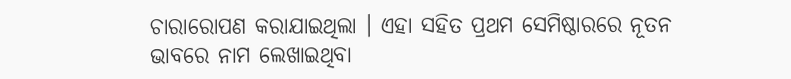ଚାରାରୋପଣ କରାଯାଇଥିଲା । ଏହା ସହିତ ପ୍ରଥମ ସେମିଷ୍ଠାରରେ ନୂତନ ଭାବରେ ନାମ ଲେଖାଇଥିବା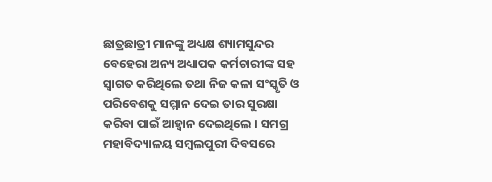ଛାତ୍ରଛାତ୍ରୀ ମାନଙ୍କୁ ଅଧ୍ୟକ୍ଷ ଶ୍ୟାମସୁନ୍ଦର ବେହେରା ଅନ୍ୟ ଅଧ୍ୟାପକ କର୍ମଚାରୀଙ୍କ ସହ ସ୍ୱାଗତ କରିଥିଲେ ତଥା ନିଜ କଳା ସଂସ୍କୃତି ଓ ପରିବେଶକୁ ସମ୍ମାନ ଦେଇ ତାର ସୁରକ୍ଷା କରିବା ପାଇଁ ଆହ୍ୱାନ ଦେଇଥିଲେ । ସମଗ୍ର ମହାବିଦ୍ୟାଳୟ ସମ୍ବଲପୁରୀ ଦିବସରେ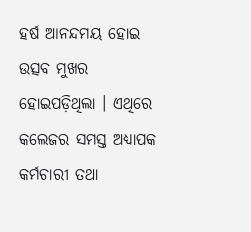ହର୍ଷ ଆନନ୍ଦମୟ ହୋଇ ଉତ୍ସବ ମୁଖର ହୋଇପଡ଼ିଥିଲା । ଏଥିରେ କଲେଜର ସମସ୍ତ ଅଧ୍ୟାପକ କର୍ମଚାରୀ ତଥା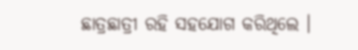ଛାତ୍ରଛାତ୍ରୀ ରହି ସହଯୋଗ କରିଥିଲେ ।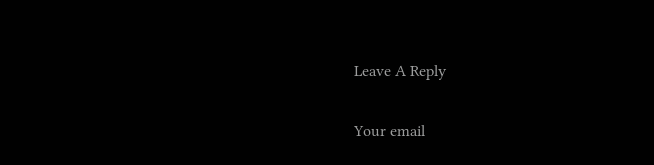Leave A Reply

Your email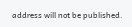address will not be published.